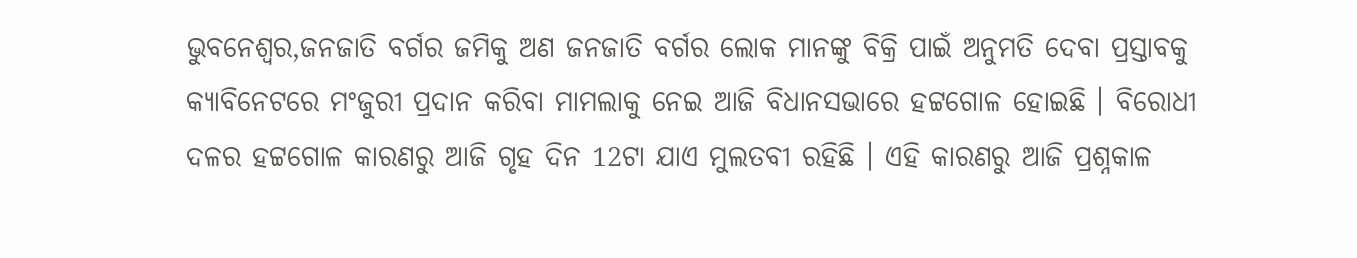ଭୁବନେଶ୍ୱର,ଜନଜାତି ବର୍ଗର ଜମିକୁ ଅଣ ଜନଜାତି ବର୍ଗର ଲୋକ ମାନଙ୍କୁ ବିକ୍ରି ପାଇଁ ଅନୁମତି ଦେବା ପ୍ରସ୍ତାବକୁ କ୍ୟାବିନେଟରେ ମଂଜୁରୀ ପ୍ରଦାନ କରିବା ମାମଲାକୁ ନେଇ ଆଜି ବିଧାନସଭାରେ ହଟ୍ଟଗୋଳ ହୋଇଛି । ବିରୋଧୀ ଦଳର ହଟ୍ଟଗୋଳ କାରଣରୁ ଆଜି ଗୃହ ଦିନ 12ଟା ଯାଏ ମୁଲତବୀ ରହିଛି । ଏହି କାରଣରୁ ଆଜି ପ୍ରଶ୍ନକାଳ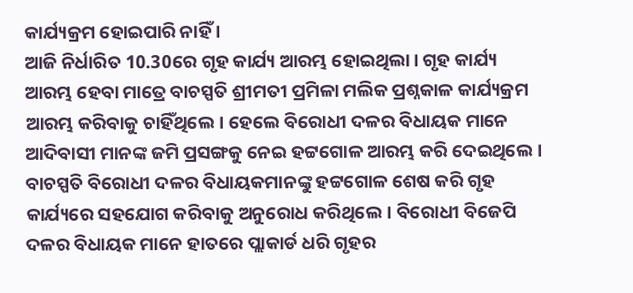କାର୍ଯ୍ୟକ୍ରମ ହୋଇପାରି ନାହିଁ ।
ଆଜି ନିର୍ଧାରିତ 10.30ରେ ଗୃହ କାର୍ଯ୍ୟ ଆରମ୍ଭ ହୋଇଥିଲା। ଗୃହ କାର୍ଯ୍ୟ ଆରମ୍ଭ ହେବା ମାତ୍ରେ ବାଚସ୍ପତି ଶ୍ରୀମତୀ ପ୍ରମିଳା ମଲିକ ପ୍ରଶ୍ନକାଳ କାର୍ଯ୍ୟକ୍ରମ ଆରମ୍ଭ କରିବାକୁ ଚାହିଁଥିଲେ। ହେଲେ ବିରୋଧୀ ଦଳର ବିଧାୟକ ମାନେ ଆଦିବାସୀ ମାନଙ୍କ ଜମି ପ୍ରସଙ୍ଗକୁ ନେଇ ହଟ୍ଟଗୋଳ ଆରମ୍ଭ କରି ଦେଇଥିଲେ । ବାଚସ୍ପତି ବିରୋଧୀ ଦଳର ବିଧାୟକମାନଙ୍କୁ ହଟ୍ଟଗୋଳ ଶେଷ କରି ଗୃହ କାର୍ଯ୍ୟରେ ସହଯୋଗ କରିବାକୁ ଅନୁରୋଧ କରିଥିଲେ। ବିରୋଧୀ ବିଜେପି ଦଳର ବିଧାୟକ ମାନେ ହାତରେ ପ୍ଲାକାର୍ଡ ଧରି ଗୃହର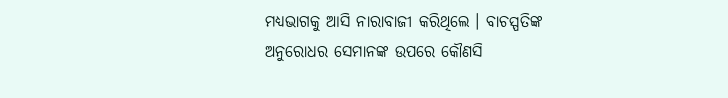ମଧ୍ୟଭାଗକୁ ଆସି ନାରାବାଜୀ କରିଥିଲେ । ବାଚସ୍ପତିଙ୍କ ଅନୁରୋଧର ସେମାନଙ୍କ ଉପରେ କୌଣସି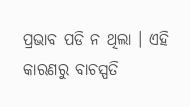ପ୍ରଭାବ ପଡି ନ ଥିଲା । ଏହି କାରଣରୁ ବାଚସ୍ପତି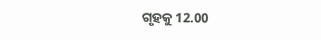ଗୃହକୁ 12.00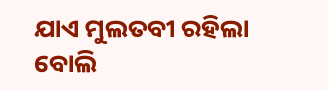ଯାଏ ମୁଲତବୀ ରହିଲା ବୋଲି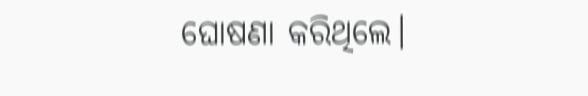ଘୋଷଣା କରିଥିଲେ।